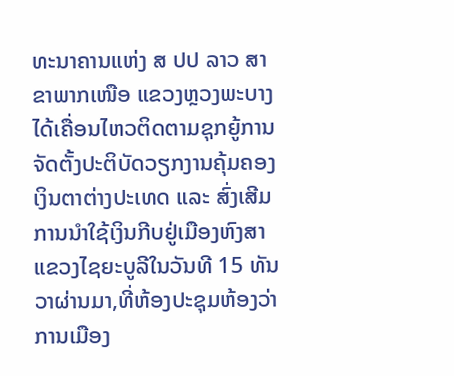ທະນາຄານແຫ່ງ ສ ປປ ລາວ ສາຂາພາກເໜືອ ແຂວງຫຼວງພະບາງ ໄດ້ເຄື່ອນໄຫວຕິດຕາມຊຸກຍູ້ການຈັດຕັ້ງປະຕິບັດວຽກງານຄຸ້ມຄອງເງິນຕາຕ່າງປະເທດ ແລະ ສົ່ງເສີມການນຳໃຊ້ເງິນກີບຢູ່ເມືອງຫົງສາ ແຂວງໄຊຍະບູລີໃນວັນທີ 15 ທັນວາຜ່ານມາ,ທີ່ຫ້ອງປະຊຸມຫ້ອງວ່າການເມືອງ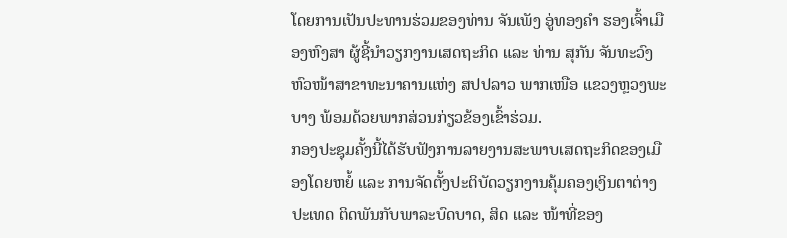ໂດຍການເປັນປະທານຮ່ວມຂອງທ່ານ ຈັນເພັງ ອູ່ທອງຄຳ ຮອງເຈົ້າເມືອງຫົງສາ ຜູ້ຊີ້ນຳວຽກງານເສດຖະກິດ ແລະ ທ່ານ ສຸກັນ ຈັນທະວົງ ຫົວໜ້າສາຂາທະນາຄານແຫ່ງ ສປປລາວ ພາກເໜືອ ແຂວງຫຼວງພະບາງ ພ້ອມດ້ວຍພາກສ່ວນກ່ຽວຂ້ອງເຂົ້າຮ່ວມ.
ກອງປະຊຸມຄັ້ງນີ້ໄດ້ຮັບຟັງການລາຍງານສະພາບເສດຖະກິດຂອງເມືອງໂດຍຫຍໍ້ ແລະ ການຈັດຕັ້ງປະຕິບັດວຽກງານຄຸ້ມຄອງເງິນຕາຕ່າງປະເທດ ຕິດພັນກັບພາລະບົດບາດ, ສິດ ແລະ ໜ້າທີ່ຂອງ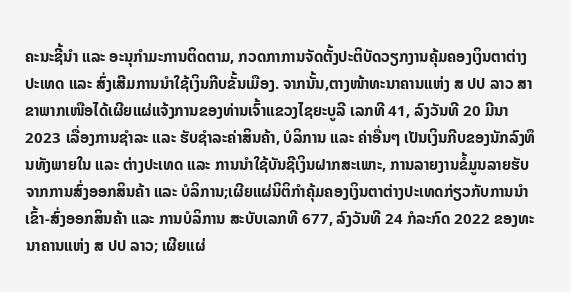ຄະນະຊີ້ນຳ ແລະ ອະນຸກຳມະການຕິດຕາມ, ກວດກາການຈັດຕັ້ງປະຕິບັດວຽກງານຄຸ້ມຄອງເງິນຕາຕ່າງປະເທດ ແລະ ສົ່ງເສີມການນຳໃຊ້ເງິນກີບຂັ້ນເມືອງ. ຈາກນັ້ນ,ຕາງໜ້າທະນາຄານແຫ່ງ ສ ປປ ລາວ ສາຂາພາກເໜືອໄດ້ເຜີຍແຜ່ແຈ້ງການຂອງທ່ານເຈົ້າແຂວງໄຊຍະບູລີ ເລກທີ 41, ລົງວັນທີ 20 ມີນາ 2023 ເລື່ອງການຊຳລະ ແລະ ຮັບຊຳລະຄ່າສິນຄ້າ, ບໍລິການ ແລະ ຄ່າອື່ນໆ ເປັນເງິນກີບຂອງນັກລົງທຶນທັງພາຍໃນ ແລະ ຕ່າງປະເທດ ແລະ ການນຳໃຊ້ບັນຊີເງິນຝາກສະເພາະ, ການລາຍງານຂໍ້ມູນລາຍຮັບຈາກການສົ່ງອອກສິນຄ້າ ແລະ ບໍລິການ;ເຜີຍແຜ່ນິຕິກຳຄຸ້ມຄອງເງິນຕາຕ່າງປະເທດກ່ຽວກັບການນຳເຂົ້າ-ສົ່ງອອກສິນຄ້າ ແລະ ການບໍລິການ ສະບັບເລກທີ 677, ລົງວັນທີ 24 ກໍລະກົດ 2022 ຂອງທະນາຄານແຫ່ງ ສ ປປ ລາວ; ເຜີຍແຜ່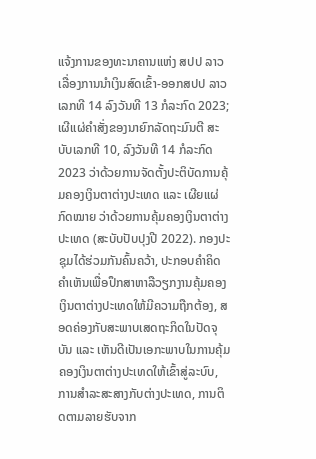ແຈ້ງການຂອງທະນາຄານແຫ່ງ ສປປ ລາວ ເລື່ອງການນຳເງິນສົດເຂົ້າ-ອອກສປປ ລາວ ເລກທີ 14 ລົງວັນທີ 13 ກໍລະກົດ 2023; ເຜີແຜ່ຄຳສັ່ງຂອງນາຍົກລັດຖະມົນຕີ ສະບັບເລກທີ 10, ລົງວັນທີ 14 ກໍລະກົດ 2023 ວ່າດ້ວຍການຈັດຕັ້ງປະຕິບັດການຄຸ້ມຄອງເງິນຕາຕ່າງປະເທດ ແລະ ເຜີຍແຜ່ກົດໝາຍ ວ່າດ້ວຍການຄຸ້ມຄອງເງິນຕາຕ່າງປະເທດ (ສະບັບປັບປຸງປີ 2022). ກອງປະຊຸມໄດ້ຮ່ວມກັນຄົ້ນຄວ້າ, ປະກອບຄໍາຄິດຄຳເຫັນເພື່ອປຶກສາຫາລືວຽກງານຄຸ້ມຄອງເງິນຕາຕ່າງປະເທດໃຫ້ມີຄວາມຖືກຕ້ອງ, ສອດຄ່ອງກັບສະພາບເສດຖະກິດໃນປັດຈຸບັນ ແລະ ເຫັນດີເປັນເອກະພາບໃນການຄຸ້ມຄອງເງິນຕາຕ່າງປະເທດໃຫ້ເຂົ້າສູ່ລະບົບ, ການສຳລະສະສາງກັບຕ່າງປະເທດ, ການຕິດຕາມລາຍຮັບຈາກ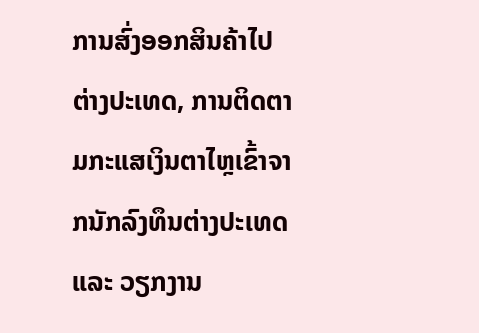ການສົ່ງອອກສິນຄ້າໄປຕ່າງປະເທດ, ການຕິດຕາມກະແສເງິນຕາໄຫຼເຂົ້າຈາກນັກລົງທຶນຕ່າງປະເທດ ແລະ ວຽກງານ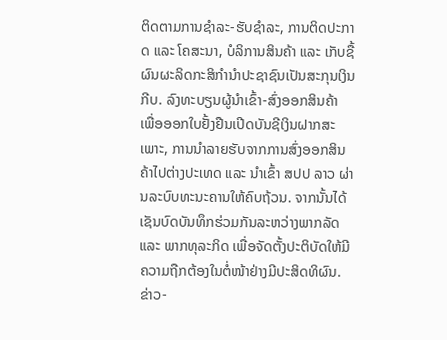ຕິດຕາມການຊຳລະ-ຮັບຊຳລະ, ການຕິດປະກາດ ແລະ ໂຄສະນາ, ບໍລິການສິນຄ້າ ແລະ ເກັບຊື້ຜົນຜະລິດກະສິກຳນຳປະຊາຊົນເປັນສະກຸນເງິນກີບ. ລົງທະບຽນຜູ້ນຳເຂົ້າ-ສົ່ງອອກສິນຄ້າ ເພື່ອອອກໃບຢັ້ງຢືນເປີດບັນຊີເງິນຝາກສະເພາະ, ການນຳລາຍຮັບຈາກການສົ່ງອອກສິນຄ້າໄປຕ່າງປະເທດ ແລະ ນຳເຂົ້າ ສປປ ລາວ ຜ່ານລະບົບທະນະຄານໃຫ້ຄົບຖ້ວນ. ຈາກນັ້ນໄດ້ເຊັນບົດບັນທຶກຮ່ວມກັນລະຫວ່າງພາກລັດ ແລະ ພາກທຸລະກິດ ເພື່ອຈັດຕັ້ງປະຕິບັດໃຫ້ມີຄວາມຖືກຕ້ອງໃນຕໍ່ໜ້າຢ່າງມີປະສິດທິຜົນ.
ຂ່າວ-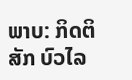ພາບ: ກິດຕິສັກ ບົວໄລ